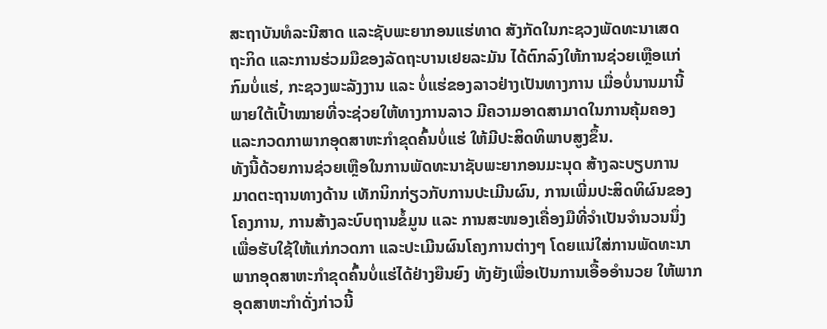ສະຖາບັນທໍລະນີສາດ ແລະຊັບພະຍາກອນແຮ່ທາດ ສັງກັດໃນກະຊວງພັດທະນາເສດ
ຖະກິດ ແລະການຮ່ວມມືຂອງລັດຖະບານເຢຍລະມັນ ໄດ້ຕົກລົງໃຫ້ການຊ່ວຍເຫຼືອແກ່
ກົມບໍ່ແຮ່, ກະຊວງພະລັງງານ ແລະ ບໍ່ແຮ່ຂອງລາວຢ່າງເປັນທາງການ ເມື່ອບໍ່ນານມານີ້
ພາຍໃຕ້ເປົ້າໝາຍທີ່ຈະຊ່ວຍໃຫ້ທາງການລາວ ມີຄວາມອາດສາມາດໃນການຄຸ້ມຄອງ
ແລະກວດກາພາກອຸດສາຫະກໍາຂຸດຄົ້ນບໍ່ແຮ່ ໃຫ້ມີປະສິດທິພາບສູງຂຶ້ນ.
ທັງນີ້ດ້ວຍການຊ່ວຍເຫຼືອໃນການພັດທະນາຊັບພະຍາກອນມະນຸດ ສ້າງລະບຽບການ
ມາດຕະຖານທາງດ້ານ ເທັກນິກກ່ຽວກັບການປະເມີນຜົນ, ການເພີ່ມປະສິດທິຜົນຂອງ
ໂຄງການ, ການສ້າງລະບົບຖານຂໍ້ມູນ ແລະ ການສະໜອງເຄື່ອງມືທີ່ຈໍາເປັນຈໍານວນນຶ່ງ
ເພື່ອຮັບໃຊ້ໃຫ້ແກ່ກວດກາ ແລະປະເມີນຜົນໂຄງການຕ່າງໆ ໂດຍແນ່ໃສ່ການພັດທະນາ
ພາກອຸດສາຫະກໍາຂຸດຄົ້ນບໍ່ແຮ່ໄດ້ຢ່າງຍືນຍົງ ທັງຍັງເພື່ອເປັນການເອື້ອອໍານວຍ ໃຫ້ພາກ
ອຸດສາຫະກໍາດັ່ງກ່າວນີ້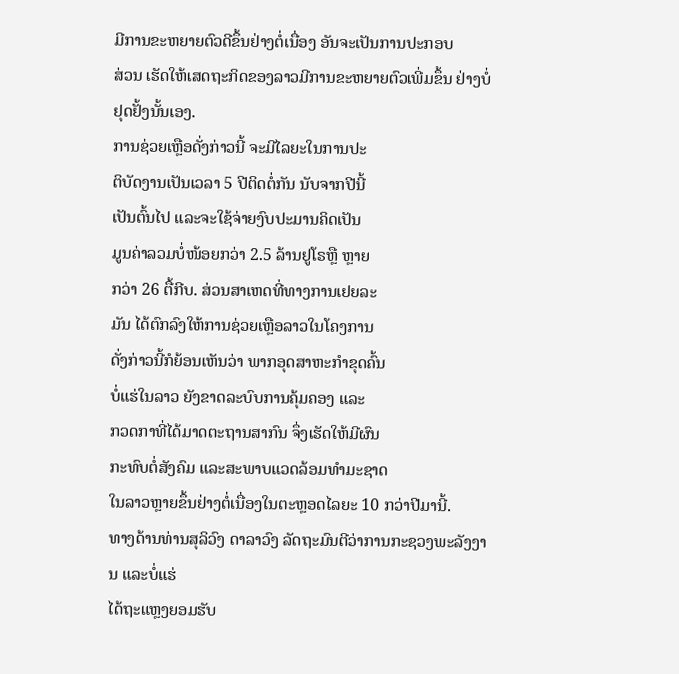ມີການຂະຫຍາຍຕົວດີຂຶ້ນຢ່າງຕໍ່ເນື່ອງ ອັນຈະເປັນການປະກອບ
ສ່ວນ ເຮັດໃຫ້ເສດຖະກິດຂອງລາວມີການຂະຫຍາຍຕົວເພີ່ມຂຶ້ນ ຢ່າງບໍ່ຢຸດຢັ້ງນັ້ນເອງ.
ການຊ່ວຍເຫຼືອດັ່ງກ່າວນີ້ ຈະມີໄລຍະໃນການປະ
ຕິບັດງານເປັນເວລາ 5 ປີຕິດຕໍ່ກັນ ນັບຈາກປີນີ້
ເປັນຕົ້ນໄປ ແລະຈະໃຊ້ຈ່າຍງົບປະມານຄິດເປັນ
ມູນຄ່າລວມບໍ່ໜ້ອຍກວ່າ 2.5 ລ້ານຢູໂຣຫຼື ຫຼາຍ
ກວ່າ 26 ຕື້ກີບ. ສ່ວນສາເຫດທີ່ທາງການເຢຍລະ
ມັນ ໄດ້ຕົກລົງໃຫ້ການຊ່ວຍເຫຼືອລາວໃນໂຄງການ
ດັ່ງກ່າວນີ້ກໍຍ້ອນເຫັນວ່າ ພາກອຸດສາຫະກໍາຂຸດຄົ້ນ
ບໍ່ແຮ່ໃນລາວ ຍັງຂາດລະບົບການຄຸ້ມຄອງ ແລະ
ກວດກາທີ່ໄດ້ມາດຕະຖານສາກົນ ຈຶ່ງເຮັດໃຫ້ມີຜົນ
ກະທົບຕໍ່ສັງຄົມ ແລະສະພາບແວດລ້ອມທໍາມະຊາດ
ໃນລາວຫຼາຍຂຶ້ນຢ່າງຕໍ່ເນື່ອງໃນຕະຫຼອດໄລຍະ 10 ກວ່າປີມານີ້.
ທາງດ້ານທ່ານສຸລິວົງ ດາລາວົງ ລັດຖະມົນຕີວ່າການກະຊວງພະລັງງານ ແລະບໍ່ແຮ່
ໄດ້ຖະແຫຼງຍອມຮັບ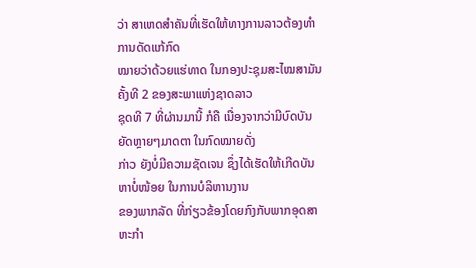ວ່າ ສາເຫດສໍາຄັນທີ່ເຮັດໃຫ້ທາງການລາວຕ້ອງທໍາການດັດແກ້ກົດ
ໝາຍວ່າດ້ວຍແຮ່ທາດ ໃນກອງປະຊຸມສະໄໝສາມັນຄັ້ງທີ 2 ຂອງສະພາແຫ່ງຊາດລາວ
ຊຸດທີ 7 ທີ່ຜ່ານມານີ້ ກໍຄື ເນື່ອງຈາກວ່າມີບົດບັນຍັດຫຼາຍໆມາດຕາ ໃນກົດໝາຍດັ່ງ
ກ່າວ ຍັງບໍ່ມີຄວາມຊັດເຈນ ຊຶ່ງໄດ້ເຮັດໃຫ້ເກີດບັນຫາບໍ່ໜ້ອຍ ໃນການບໍລິຫານງານ
ຂອງພາກລັດ ທີ່ກ່ຽວຂ້ອງໂດຍກົງກັບພາກອຸດສາຫະກໍາ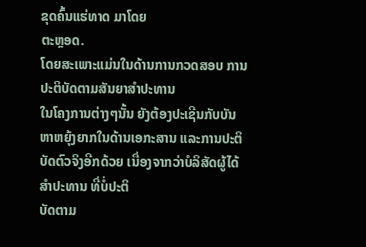ຂຸດຄົ້ນແຮ່ທາດ ມາໂດຍ
ຕະຫຼອດ.
ໂດຍສະເພາະແມ່ນໃນດ້ານການກວດສອບ ການປະຕິບັດຕາມສັນຍາສໍາປະທານ
ໃນໂຄງການຕ່າງໆນັ້ນ ຍັງຕ້ອງປະເຊີນກັບບັນຫາຫຍຸ້ງຍາກໃນດ້ານເອກະສານ ແລະການປະຕິບັດຕົວຈິງອີກດ້ວຍ ເນື່ອງຈາກວ່າບໍລິສັດຜູ້ໄດ້ສໍາປະທານ ທີ່ບໍ່ປະຕິ
ບັດຕາມ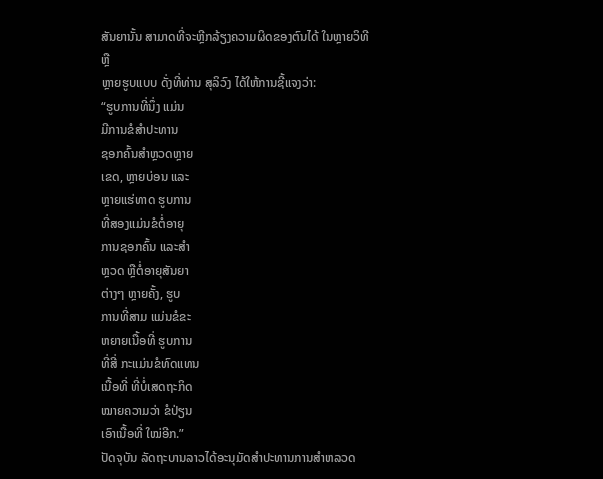ສັນຍານັ້ນ ສາມາດທີ່ຈະຫຼີກລ້ຽງຄວາມຜິດຂອງຕົນໄດ້ ໃນຫຼາຍວິທີ ຫຼື
ຫຼາຍຮູບແບບ ດັ່ງທີ່ທ່ານ ສຸລິວົງ ໄດ້ໃຫ້ການຊີ້ແຈງວ່າ:
“ຮູບການທີ່ນຶ່ງ ແມ່ນ
ມີການຂໍສໍາປະທານ
ຊອກຄົ້ນສໍາຫຼວດຫຼາຍ
ເຂດ, ຫຼາຍບ່ອນ ແລະ
ຫຼາຍແຮ່ທາດ ຮູບການ
ທີ່ສອງແມ່ນຂໍຕໍ່ອາຍຸ
ການຊອກຄົ້ນ ແລະສໍາ
ຫຼວດ ຫຼືຕໍ່ອາຍຸສັນຍາ
ຕ່າງໆ ຫຼາຍຄັ້ງ, ຮູບ
ການທີ່ສາມ ແມ່ນຂໍຂະ
ຫຍາຍເນື້ອທີ່ ຮູບການ
ທີ່ສີ່ ກະແມ່ນຂໍທົດແທນ
ເນື້ອທີ່ ທີ່ບໍ່ເສດຖະກິດ
ໝາຍຄວາມວ່າ ຂໍປ່ຽນ
ເອົາເນື້ອທີ່ ໃໝ່ອີກ.”
ປັດຈຸບັນ ລັດຖະບານລາວໄດ້ອະນຸມັດສໍາປະທານການສໍາຫລວດ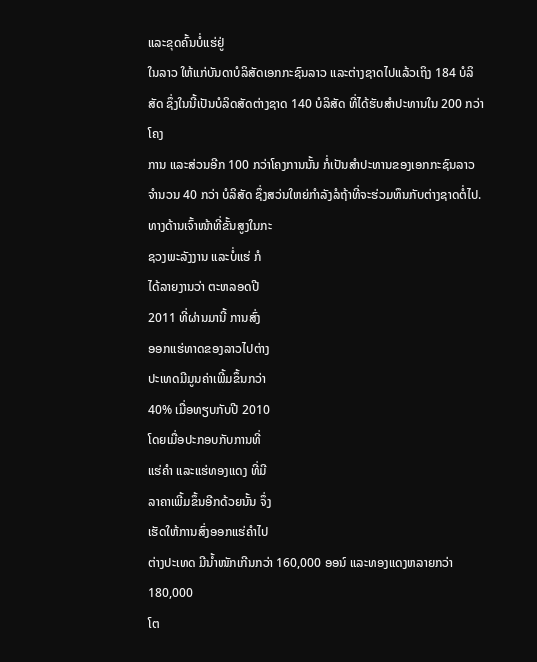ແລະຂຸດຄົ້ນບໍ່ແຮ່ຢູ່
ໃນລາວ ໃຫ້ແກ່ບັນດາບໍລິສັດເອກກະຊົນລາວ ແລະຕ່າງຊາດໄປແລ້ວເຖິງ 184 ບໍລິສັດ ຊຶ່ງໃນນີ້ເປັນບໍລິດສັດຕ່າງຊາດ 140 ບໍລິສັດ ທີ່ໄດ້ຮັບສໍາປະທານໃນ 200 ກວ່າໂຄງ
ການ ແລະສ່ວນອີກ 100 ກວ່າໂຄງການນັ້ນ ກໍ່ເປັນສຳປະທານຂອງເອກກະຊົນລາວ
ຈໍານວນ 40 ກວ່າ ບໍລິສັດ ຊຶ່ງສວ່ນໃຫຍ່ກໍາລັງລໍຖ້າທີ່ຈະຮ່ວມທຶນກັບຕ່າງຊາດຕໍ່ໄປ.
ທາງດ້ານເຈົ້າໜ້າທີ່ຂັ້ນສູງໃນກະ
ຊວງພະລັງງານ ແລະບໍ່ແຮ່ ກໍ
ໄດ້ລາຍງານວ່າ ຕະຫລອດປີ
2011 ທີ່ຜ່ານມານີ້ ການສົ່ງ
ອອກແຮ່ທາດຂອງລາວໄປຕ່າງ
ປະເທດມີມູນຄ່າເພີ້ມຂຶ້ນກວ່າ
40% ເມື່ອທຽບກັບປີ 2010
ໂດຍເມື່ອປະກອບກັບການທີ່
ແຮ່ຄໍາ ແລະແຮ່ທອງແດງ ທີ່ມີ
ລາຄາເພີ້ມຂຶ້ນອີກດ້ວຍນັ້ນ ຈຶ່ງ
ເຮັດໃຫ້ການສົ່ງອອກແຮ່ຄໍາໄປ
ຕ່າງປະເທດ ມີນໍ້າໜັກເກີນກວ່າ 160,000 ອອນ໌ ແລະທອງແດງຫລາຍກວ່າ 180,000
ໂຕ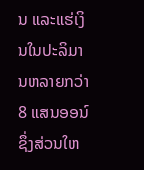ນ ແລະແຮ່ເງິນໃນປະລິມານຫລາຍກວ່າ 8 ແສນອອນ໌ ຊຶ່ງສ່ວນໃຫ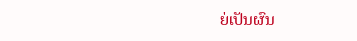ຍ່ເປັນຜົນ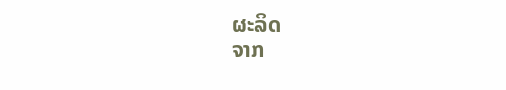ຜະລິດ
ຈາກ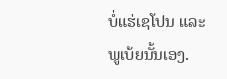ບໍ່ແຮ່ເຊໂປນ ແລະພູເບ້ຍນັ້ນເອງ.